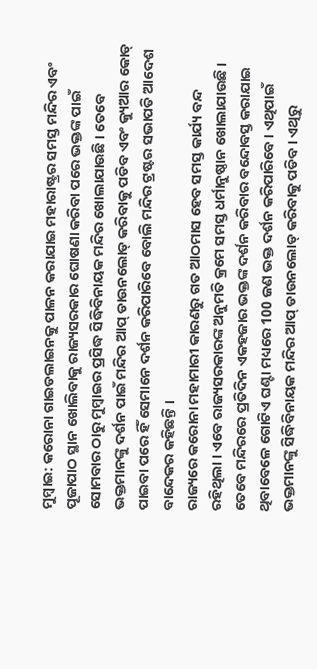ମୁମ୍ବାଇ: କରୋନା ଗାଇଡଲାଇନକୁ ପାଳନ କରାଯାଇ ମହାରାଷ୍ଟ୍ରର ସମସ୍ତ ମନ୍ଦିର ଏବଂ ପୂଜାପାଠ ସ୍ଥାନ ଖୋଲିବାକୁ ରାଜ୍ୟସରକାର ଘୋଷଣା କରିବା ପରେ ଭକ୍ତଙ୍କ ପାଇଁ ସୋମବାର ଠାରୁ ମୁମ୍ବାଇର ପ୍ରସିଦ୍ଧ ସିଦ୍ଧିବିନାୟକ ମନ୍ଦିର ଖୋଲାଯାଉଛି । ତେବେ ଭକ୍ତମାନଙ୍କୁ ଦର୍ଶନ ପାଇଁ ମନ୍ଦିର ଆପ୍ ଡାଉନଲୋଡ୍ କରିବାକୁ ପଡିବ ଏବଂ କ୍ୟୁଆର କୋଡ୍ ପାଇବା ପରେ ହିଁ ସେମାନେ ଦର୍ଶନ କରିପାରିବେ ବୋଲି ମନ୍ଦିର ଟ୍ରଷ୍ଟର ସଭାପତି ଆଦେଶ ବାନ୍ଦେକର କହିଛନ୍ତି ।
ରାଜ୍ୟରେ କରୋନା ମହାମାରୀ କାରଣରୁ ଗତ ଆଠମାସ ହେବ ସମସ୍ତ କାର୍ଯ୍ୟ ବନ୍ଦ ରହିଥିଲା । ଏବେ ରାଜ୍ୟସରକାରଙ୍କ ଅନୁମତି କ୍ରମେ ସମସ୍ତ ଧର୍ମାନୁଷ୍ଠାନ ଖୋଲାଯାଉଛି ।
ତେବେ ମନ୍ଦିରରେ ପ୍ରତିଦିନ ଏକହଜାର ଭକ୍ତଙ୍କ ଦର୍ଶନ କରିବାର ବନ୍ଦୋବସ୍ତ କରାଯାଇ ଥିବାବେଳେ ଗୋଟିଏ ଘଣ୍ଟା ମଧ୍ୟରେ 100 ଜଣ ଭକ୍ତ ଦର୍ଶନ କରିପାରିବେ । ଏଥିପାଇଁ ଭକ୍ତମାନଙ୍କୁ ସିଦ୍ଧିବିନାୟକ ମନ୍ଦିର ଆପ୍ ଡାଉନଲୋଡ୍ କରିବାକୁ ପଡିବ। ଏଥିରୁ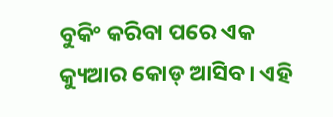ବୁକିଂ କରିବା ପରେ ଏକ କ୍ୟୁଆର କୋଡ୍ ଆସିବ। ଏହି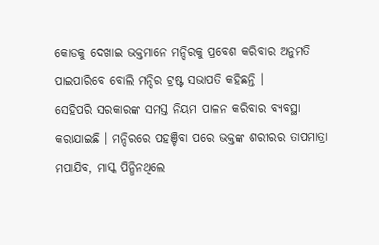କୋଡକୁ ଦେଖାଇ ଭକ୍ତମାନେ ମନ୍ଦିରକୁ ପ୍ରବେଶ କରିବାର ଅନୁମତି ପାଇପାରିବେ ବୋଲି ମନ୍ଦିର ଟ୍ରଷ୍ଟ ସଭାପତି କହିଛନ୍ତି ।
ସେହିପରି ସରକାରଙ୍କ ସମସ୍ତ ନିୟମ ପାଳନ କରିବାର ବ୍ୟବସ୍ଥା କରାଯାଇଛି । ମନ୍ଦିରରେ ପହଞ୍ଚିବା ପରେ ଭକ୍ତଙ୍କ ଶରୀରର ତାପମାତ୍ରା ମପାଯିବ, ମାସ୍କ ପିନ୍ଧିନଥିଲେ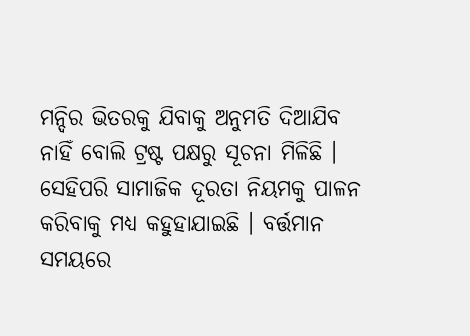ମନ୍ଦିର ଭିତରକୁ ଯିବାକୁ ଅନୁମତି ଦିଆଯିବ ନାହିଁ ବୋଲି ଟ୍ରଷ୍ଟ ପକ୍ଷରୁ ସୂଚନା ମିଳିଛି । ସେହିପରି ସାମାଜିକ ଦୂରତା ନିୟମକୁ ପାଳନ କରିବାକୁ ମଧ୍ୟ କହୁହାଯାଇଛି । ବର୍ତ୍ତମାନ ସମୟରେ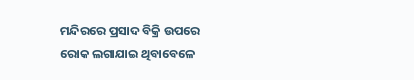ମନ୍ଦିରରେ ପ୍ରସାଦ ବିକ୍ରି ଉପରେ ରୋକ ଲଗାଯାଇ ଥିବାବେଳେ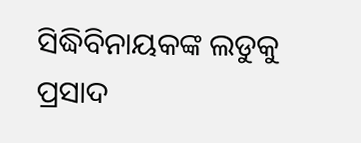ସିଦ୍ଧିବିନାୟକଙ୍କ ଲଡୁକୁ ପ୍ରସାଦ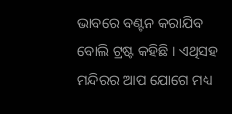ଭାବରେ ବଣ୍ଟନ କରାଯିବ ବୋଲି ଟ୍ରଷ୍ଟ କହିଛି । ଏଥିସହ ମନ୍ଦିରର ଆପ ଯୋଗେ ମଧ୍ୟ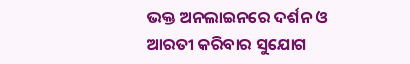ଭକ୍ତ ଅନଲାଇନରେ ଦର୍ଶନ ଓ ଆରତୀ କରିବାର ସୁଯୋଗ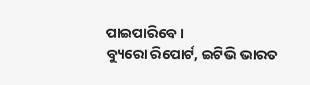ପାଇପାରିବେ ।
ବ୍ୟୁରୋ ରିପୋର୍ଟ, ଇଟିଭି ଭାରତ